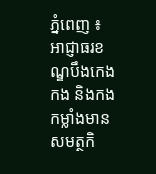ភ្នំពេញ ៖ អាជ្ញាធរខណ្ឌបឹងកេងកង និងកងកម្លាំងមានសមត្ថកិ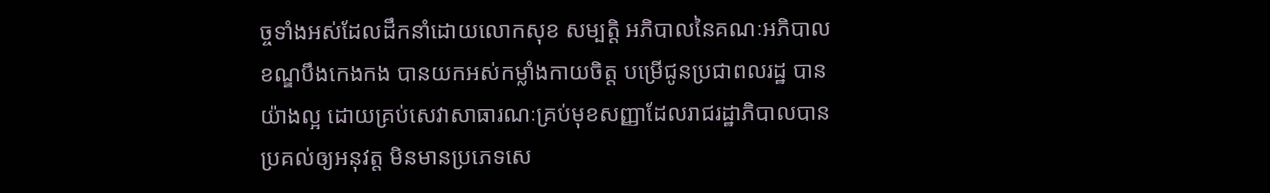ច្ចទាំងអស់ដែលដឹកនាំដោយលោកសុខ សម្បត្តិ អភិបាលនៃគណៈអភិបាលខណ្ឌបឹងកេងកង បានយកអស់កម្លាំងកាយចិត្ត បម្រើជូនប្រជាពលរដ្ឋ បានយ៉ាងល្អ ដោយគ្រប់សេវាសាធារណៈគ្រប់មុខសញ្ញាដែលរាជរដ្ឋាភិបាលបានប្រគល់ឲ្យអនុវត្ត មិនមានប្រភេទសេ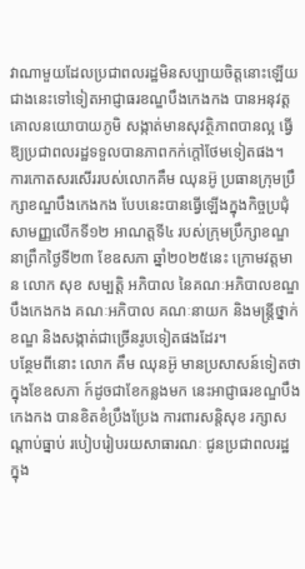វាណាមួយដែលប្រជាពលរដ្ឋមិនសប្បាយចិត្តនោះឡើយ ជាងនេះទៅទៀតអាជ្ញាធរខណ្ឌបឹងកេងកង បានអនុវត្តគោលនយោបាយភូមិ សង្កាត់មានសុវត្ថិភាពបានល្អ ធ្វើឱ្យប្រជាពលរដ្ឋទទួលបានភាពកក់ក្តៅថែមទៀតផង។
ការកោតសរសើររបស់លោកគឹម ឈុនអ៊ូ ប្រធានក្រុមប្រឹក្សាខណ្ឌបឹងកេងកង បែបនេះបានធ្វើឡើងក្នុងកិច្ចប្រជុំសាមញ្ញលើកទី១២ អាណត្តទី៤ របស់ក្រុមប្រឹក្សាខណ្ឌ នាព្រឹកថ្ងៃទី២៣ ខែឧសភា ឆ្នាំ២០២៥នេះ ក្រោមវត្តមាន លោក សុខ សម្បត្តិ អភិបាល នៃគណៈអភិបាលខណ្ឌបឹងកេងកង គណៈអភិបាល គណៈនាយក និងមន្ត្រីថ្នាក់ខណ្ឌ និងសង្កាត់ជាច្រើនរូបទៀតផងដែរ។
បន្ថែមពីនោះ លោក គឹម ឈុនអ៊ូ មានប្រសាសន៍ទៀតថា ក្នុងខែឧសភា ក៍ដូចជាខែកន្លងមក នេះអាជ្ញាធរខណ្ឌបឹងកេងកង បានខិតខំប្រឹងប្រែង ការពារសន្ដិសុខ រក្សាសណ្ដាប់ធ្នាប់ របៀបរៀបរយសាធារណៈ ជូនប្រជាពលរដ្ឋ ក្នុង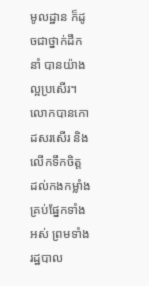មូលដ្ឋាន ក៏ដូចជាថ្នាក់ដឹកនាំ បានយ៉ាងល្អប្រសើរ។ លោកបានកោដសរសើរ និង លើកទឹកចិត្ត ដល់កងកម្លាំងគ្រប់ផ្នែកទាំងអស់ ព្រមទាំងរដ្ឋបាល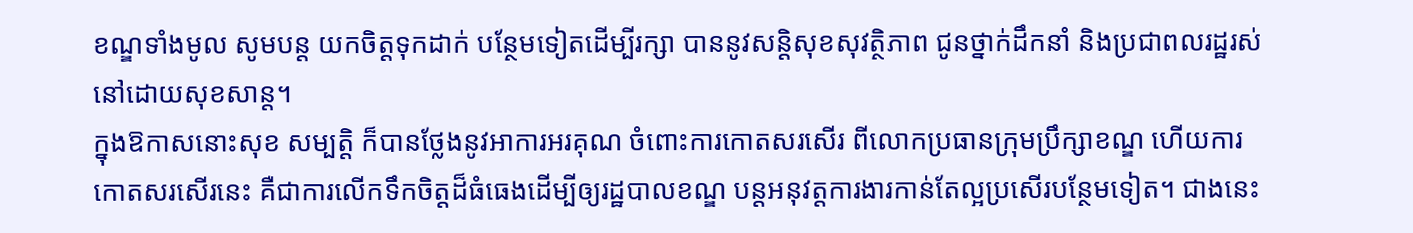ខណ្ឌទាំងមូល សូមបន្ដ យកចិត្តទុកដាក់ បន្ថែមទៀតដើម្បីរក្សា បាននូវសន្ដិសុខសុវត្ថិភាព ជូនថ្នាក់ដឹកនាំ និងប្រជាពលរដ្ឋរស់នៅដោយសុខសាន្ត។
ក្នុងឱកាសនោះសុខ សម្បត្តិ ក៏បានថ្លែងនូវអាការអរគុណ ចំពោះការកោតសរសើរ ពីលោកប្រធានក្រុមប្រឹក្សាខណ្ឌ ហើយការកោតសរសើរនេះ គឺជាការលើកទឹកចិត្តដ៏ធំធេងដើម្បីឲ្យរដ្ឋបាលខណ្ឌ បន្តអនុវត្តការងារកាន់តែល្អប្រសើរបន្ថែមទៀត។ ជាងនេះ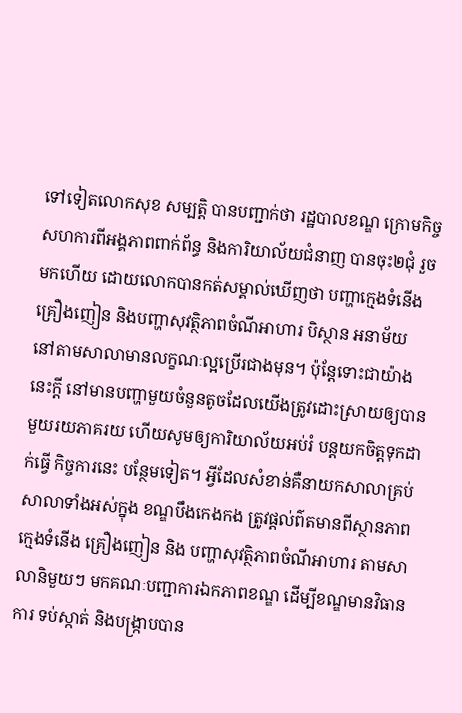ទៅទៀតលោកសុខ សម្បត្តិ បានបញ្ជាក់ថា រដ្ឋបាលខណ្ឌ ក្រោមកិច្ចសហការពីអង្គភាពពាក់ព័ន្ធ និងការិយាល័យជំនាញ បានចុះ២ជុំ រួចមកហើយ ដោយលោកបានកត់សម្គាល់ឃើញថា បញ្ហាក្មេងទំនើង គ្រឿងញៀន និងបញ្ហាសុវត្ថិភាពចំណីអាហារ បិស្ថាន អនាម័យ នៅតាមសាលាមានលក្ខណៈល្អប្រើរជាងមុន។ ប៉ុន្ដែទោះជាយ៉ាងនេះក្ដី នៅមានបញ្ហាមួយចំនួនតូចដែលយើងត្រូវដោះស្រាយឲ្យបានមួយរយភាគរយ ហើយសូមឲ្យការិយាល័យអប់រំ បន្ដយកចិត្តទុកដាក់ធ្វើ កិច្ចការនេះ បន្ថែមទៀត។ អ្វីដែលសំខាន់គឺនាយកសាលាគ្រប់សាលាទាំងអស់ក្នុង ខណ្ឌបឹងកេងកង ត្រូវផ្ដល់ព៌តមានពីស្ថានភាពក្មេងទំនើង គ្រឿងញៀន និង បញ្ហាសុវត្ថិភាពចំណីអាហារ តាមសាលានិមួយៗ មកគណៈបញ្ជាការឯកភាពខណ្ឌ ដើម្បីខណ្ឌមានវិធានការ ទប់ស្កាត់ និងបង្ក្រាបបាន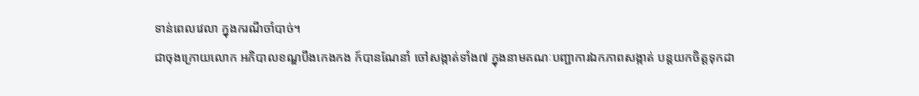ទាន់ពេលវេលា ក្នុងករណីចាំបាច់។
ជាចុងក្រោយលោក អភិបាលខណ្ឌបឹងកេងកង ក៍បានណែនាំ ចៅសង្កាត់ទាំង៧ ក្នុងនាមគណៈបញ្ជាការឯកភាពសង្កាត់ បន្តយកចិត្តទុកដា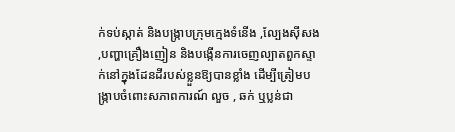ក់ទប់ស្កាត់ និងបង្ក្រាបក្រុមក្មេងទំនើង ,ល្បែងស៊ីសង ,បញ្ហាគ្រឿងញៀន និងបង្កើនការចេញល្បាតពួកស្ទាក់នៅក្នុងដែនដីរបស់ខ្លួនឱ្យបានខ្លាំង ដើម្បីត្រៀមបង្ក្រាបចំពោះសភាពការណ៍ លួច , ឆក់ ឬប្លន់ជា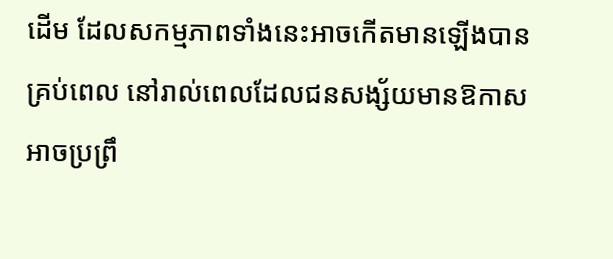ដើម ដែលសកម្មភាពទាំងនេះអាចកើតមានឡើងបានគ្រប់ពេល នៅរាល់ពេលដែលជនសង្ស័យមានឱកាសអាចប្រព្រឹ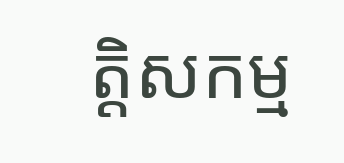ត្តិសកម្ម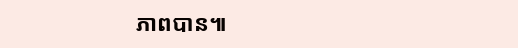ភាពបាន៕